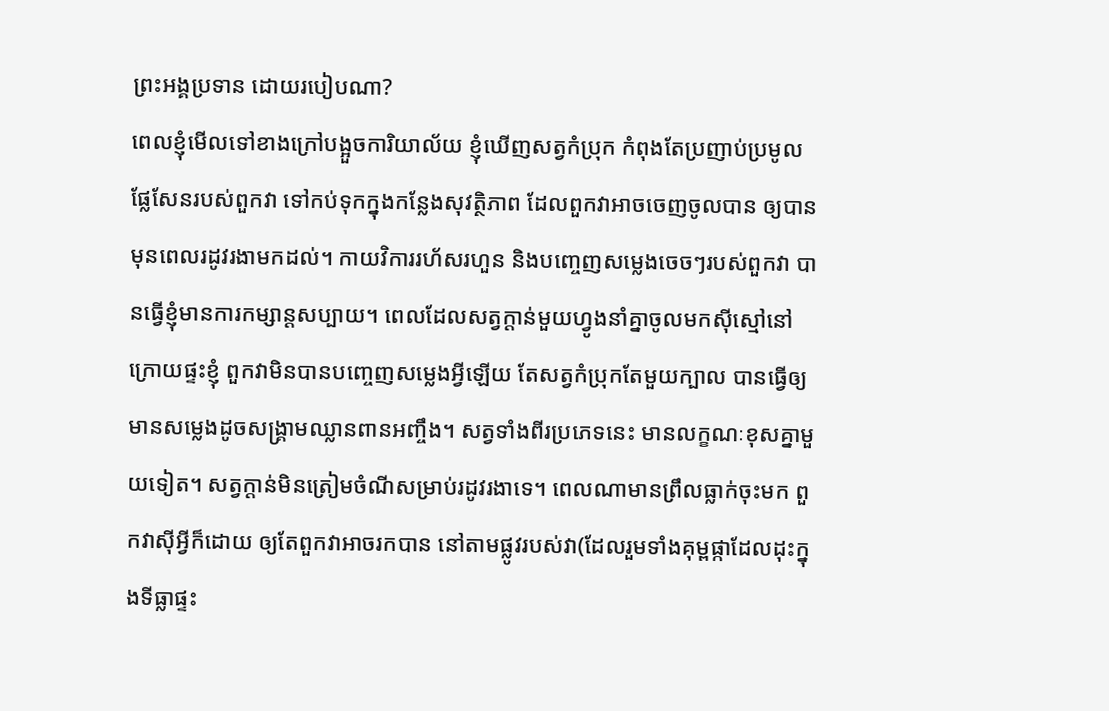ព្រះអង្គប្រទាន ដោយរបៀបណា?
ពេលខ្ញុំមើលទៅខាងក្រៅបង្អួចការិយាល័យ ខ្ញុំឃើញសត្វកំប្រុក កំពុងតែប្រញាប់ប្រមូលផ្លែសែនរបស់ពួកវា ទៅកប់ទុកក្នុងកន្លែងសុវត្ថិភាព ដែលពួកវាអាចចេញចូលបាន ឲ្យបានមុនពេលរដូវរងាមកដល់។ កាយវិការរហ័សរហួន និងបញ្ចេញសម្លេងចេចៗរបស់ពួកវា បានធ្វើខ្ញុំមានការកម្សាន្តសប្បាយ។ ពេលដែលសត្វក្តាន់មួយហ្វូងនាំគ្នាចូលមកស៊ីស្មៅនៅក្រោយផ្ទះខ្ញុំ ពួកវាមិនបានបញ្ចេញសម្លេងអ្វីឡើយ តែសត្វកំប្រុកតែមួយក្បាល បានធ្វើឲ្យមានសម្លេងដូចសង្រ្គាមឈ្លានពានអញ្ចឹង។ សត្វទាំងពីរប្រភេទនេះ មានលក្ខណៈខុសគ្នាមួយទៀត។ សត្វក្តាន់មិនត្រៀមចំណីសម្រាប់រដូវរងាទេ។ ពេលណាមានព្រឹលធ្លាក់ចុះមក ពួកវាស៊ីអ្វីក៏ដោយ ឲ្យតែពួកវាអាចរកបាន នៅតាមផ្លូវរបស់វា(ដែលរួមទាំងគុម្ពផ្កាដែលដុះក្នុងទីធ្លាផ្ទះ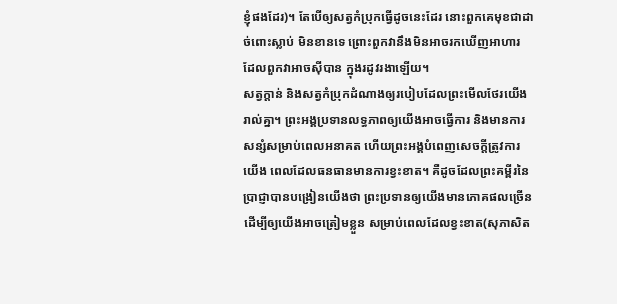ខ្ញុំផងដែរ)។ តែបើឲ្យសត្វកំប្រុកធ្វើដូចនេះដែរ នោះពួកគេមុខជាដាច់ពោះស្លាប់ មិនខានទេ ព្រោះពួកវានឹងមិនអាចរកឃើញអាហារ ដែលពួកវាអាចស៊ីបាន ក្នុងរដូវរងាឡើយ។
សត្វក្តាន់ និងសត្វកំប្រុកដំណាងឲ្យរបៀបដែលព្រះមើលថែរយើងរាល់គ្នា។ ព្រះអង្គប្រទានលទ្ធភាពឲ្យយើងអាចធ្វើការ និងមានការសន្សំសម្រាប់ពេលអនាគត ហើយព្រះអង្គបំពេញសេចក្តីត្រូវការយើង ពេលដែលធនធានមានការខ្វះខាត។ គឺដូចដែលព្រះគម្ពីរនៃប្រាជ្ញាបានបង្រៀនយើងថា ព្រះប្រទានឲ្យយើងមានភោគផលច្រើន ដើម្បីឲ្យយើងអាចត្រៀមខ្លួន សម្រាប់ពេលដែលខ្វះខាត(សុភាសិត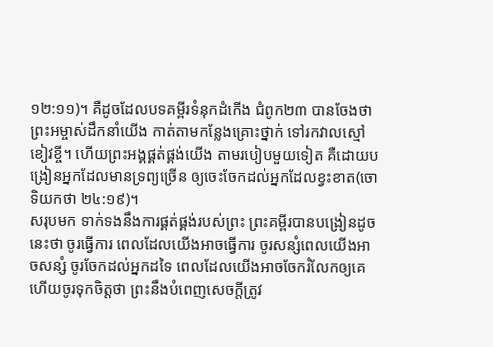១២:១១)។ គឺដូចដែលបទគម្ពីរទំនុកដំកើង ជំពូក២៣ បានចែងថា ព្រះអម្ចាស់ដឹកនាំយើង កាត់តាមកន្លែងគ្រោះថ្នាក់ ទៅរកវាលស្មៅខៀវខ្ចី។ ហើយព្រះអង្គផ្គត់ផ្គង់យើង តាមរបៀបមួយទៀត គឺដោយបង្រៀនអ្នកដែលមានទ្រព្យច្រើន ឲ្យចេះចែកដល់អ្នកដែលខ្វះខាត(ចោទិយកថា ២៤:១៩)។
សរុបមក ទាក់ទងនឹងការផ្គត់ផ្គង់របស់ព្រះ ព្រះគម្ពីរបានបង្រៀនដូចនេះថា ចូរធ្វើការ ពេលដែលយើងអាចធ្វើការ ចូរសន្សំពេលយើងអាចសន្សំ ចូរចែកដល់អ្នកដទៃ ពេលដែលយើងអាចចែករំលែកឲ្យគេ ហើយចូរទុកចិត្តថា ព្រះនឹងបំពេញសេចក្តីត្រូវ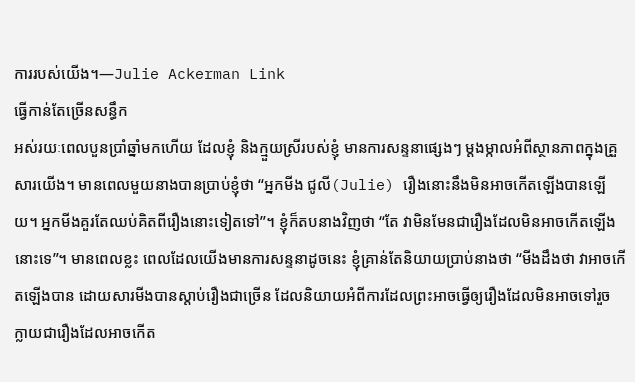ការរបស់យើង។—Julie Ackerman Link
ធ្វើកាន់តែច្រើនសន្ធឹក
អស់រយៈពេលបួនប្រាំឆ្នាំមកហើយ ដែលខ្ញុំ និងក្មួយស្រីរបស់ខ្ញុំ មានការសន្ទនាផ្សេងៗ ម្តងម្កាលអំពីស្ថានភាពក្នុងគ្រួសារយើង។ មានពេលមួយនាងបានប្រាប់ខ្ញុំថា “អ្នកមីង ជូលី(Julie) រឿងនោះនឹងមិនអាចកើតឡើងបានឡើយ។ អ្នកមីងគួរតែឈប់គិតពីរឿងនោះទៀតទៅ”។ ខ្ញុំក៏តបនាងវិញថា “តែ វាមិនមែនជារឿងដែលមិនអាចកើតឡើងនោះទេ”។ មានពេលខ្លះ ពេលដែលយើងមានការសន្ទនាដូចនេះ ខ្ញុំគ្រាន់តែនិយាយប្រាប់នាងថា “មីងដឹងថា វាអាចកើតឡើងបាន ដោយសារមីងបានស្តាប់រឿងជាច្រើន ដែលនិយាយអំពីការដែលព្រះអាចធ្វើឲ្យរឿងដែលមិនអាចទៅរួច ក្លាយជារឿងដែលអាចកើត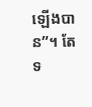ឡើងបាន”។ តែទ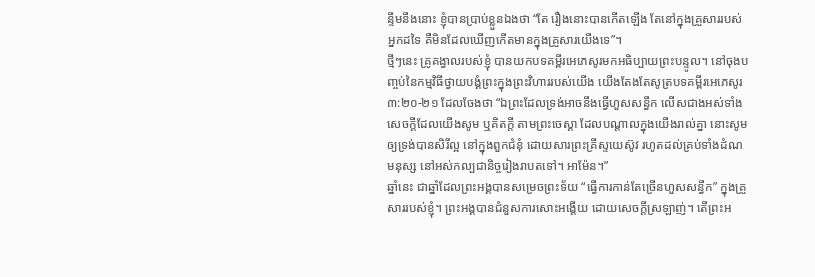ន្ទឹមនឹងនោះ ខ្ញុំបានប្រាប់ខ្លួនឯងថា “តែ រឿងនោះបានកើតឡើង តែនៅក្នុងគ្រួសាររបស់អ្នកដទៃ គឺមិនដែលឃើញកើតមានក្នុងគ្រួសារយើងទេ”។
ថ្មីៗនេះ គ្រូគង្វាលរបស់ខ្ញុំ បានយកបទគម្ពីរអេភេសូរមកអធិប្បាយព្រះបន្ទូល។ នៅចុងបញ្ចប់នៃកម្មវិធីថ្វាយបង្គំព្រះក្នុងព្រះវិហាររបស់យើង យើងតែងតែសូត្របទគម្ពីរអេភេសូរ ៣:២០-២១ ដែលចែងថា “ឯព្រះដែលទ្រង់អាចនឹងធ្វើហួសសន្ធឹក លើសជាងអស់ទាំងសេចក្តីដែលយើងសូម ឬគិតក្តី តាមព្រះចេស្តា ដែលបណ្តាលក្នុងយើងរាល់គ្នា នោះសូមឲ្យទ្រង់បានសិរីល្អ នៅក្នុងពួកជំនុំ ដោយសារព្រះគ្រីស្ទយេស៊ូវ រហូតដល់គ្រប់ទាំងដំណមនុស្ស នៅអស់កល្បជានិច្ចរៀងរាបតទៅ។ អាម៉ែន។”
ឆ្នាំនេះ ជាឆ្នាំដែលព្រះអង្គបានសម្រេចព្រះទ័យ “ធ្វើការកាន់តែច្រើនហួសសន្ធឹក” ក្នុងគ្រួសាររបស់ខ្ញុំ។ ព្រះអង្គបានជំនួសការសោះអង្គើយ ដោយសេចក្តីស្រឡាញ់។ តើព្រះអ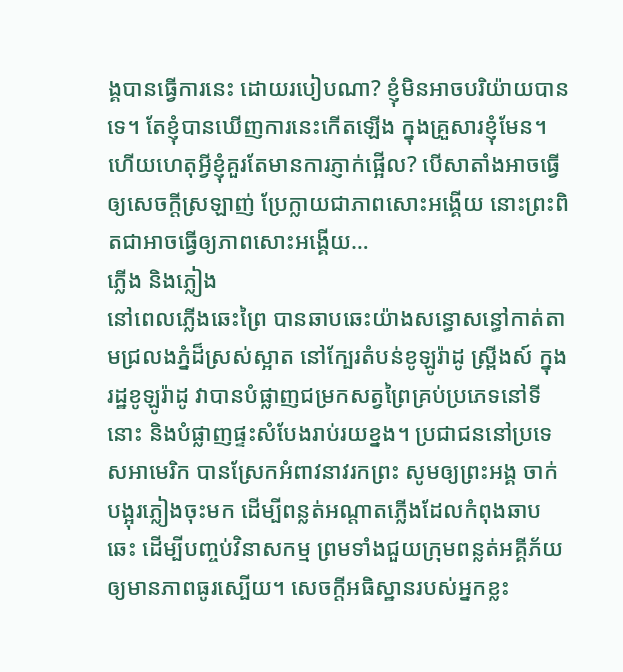ង្គបានធ្វើការនេះ ដោយរបៀបណា? ខ្ញុំមិនអាចបរិយ៉ាយបានទេ។ តែខ្ញុំបានឃើញការនេះកើតឡើង ក្នុងគ្រួសារខ្ញុំមែន។ ហើយហេតុអ្វីខ្ញុំគួរតែមានការភ្ញាក់ផ្អើល? បើសាតាំងអាចធ្វើឲ្យសេចក្តីស្រឡាញ់ ប្រែក្លាយជាភាពសោះអង្គើយ នោះព្រះពិតជាអាចធ្វើឲ្យភាពសោះអង្គើយ…
ភ្លើង និងភ្លៀង
នៅពេលភ្លើងឆេះព្រៃ បានឆាបឆេះយ៉ាងសន្ធោសន្ធៅកាត់តាមជ្រលងភ្នំដ៏ស្រស់ស្អាត នៅក្បែរតំបន់ខូឡូរ៉ាដូ ស្ព្រីងស៍ ក្នុងរដ្ឋខូឡូរ៉ាដូ វាបានបំផ្លាញជម្រកសត្វព្រៃគ្រប់ប្រភេទនៅទីនោះ និងបំផ្លាញផ្ទះសំបែងរាប់រយខ្នង។ ប្រជាជននៅប្រទេសអាមេរិក បានស្រែកអំពាវនាវរកព្រះ សូមឲ្យព្រះអង្គ ចាក់បង្អុរភ្លៀងចុះមក ដើម្បីពន្លត់អណ្តាតភ្លើងដែលកំពុងឆាបឆេះ ដើម្បីបញ្ចប់វិនាសកម្ម ព្រមទាំងជួយក្រុមពន្លត់អគ្គីភ័យ ឲ្យមានភាពធូរស្បើយ។ សេចក្ដីអធិស្ឋានរបស់អ្នកខ្លះ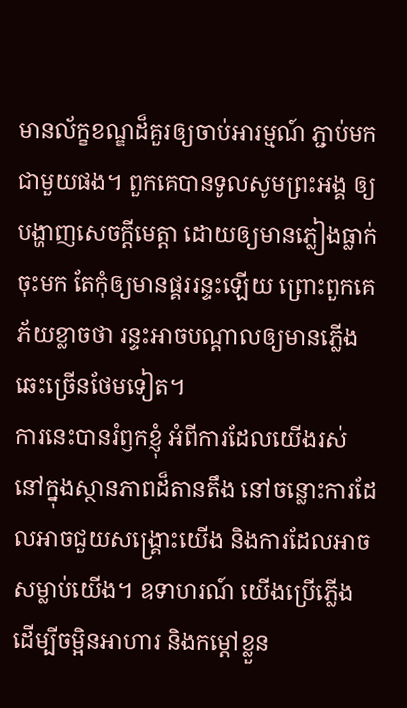មានល័ក្ខខណ្ឌដ៏គួរឲ្យចាប់អារម្មណ៍ ភ្ជាប់មកជាមួយផង។ ពួកគេបានទូលសូមព្រះអង្គ ឲ្យបង្ហាញសេចក្តីមេត្តា ដោយឲ្យមានភ្លៀងធ្លាក់ចុះមក តែកុំឲ្យមានផ្គររន្ទះឡើយ ព្រោះពួកគេភ័យខ្លាចថា រន្ទះអាចបណ្ដាលឲ្យមានភ្លើងឆេះច្រើនថែមទៀត។
ការនេះបានរំឭកខ្ញុំ អំពីការដែលយើងរស់ នៅក្នុងស្ថានភាពដ៏តានតឹង នៅចន្លោះការដែលអាចជួយសង្រ្គោះយើង និងការដែលអាចសម្លាប់យើង។ ឧទាហរណ៍ យើងប្រើភ្លើង ដើម្បីចម្អិនអាហារ និងកម្តៅខ្លួន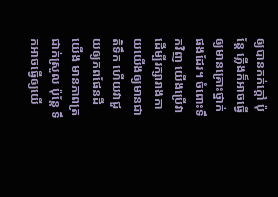ឲ្យបានកក់ក្ដៅ ប៉ុន្តែ ភ្លើងក៏អាចធ្វើឲ្យមានគ្រោះថ្នាក់ផងដែរ។ ចំពោះទឹកវិញ យើងប្រើវា ដើម្បីរក្សារាងកាយយើងឲ្យមានជាតិទឹក ហើយវាជួយឲ្យភពផែនដីយើង មានភាពត្រជាក់ស្រួល ប៉ុន្តែ ទឹកអាចធ្វើឲ្យយើ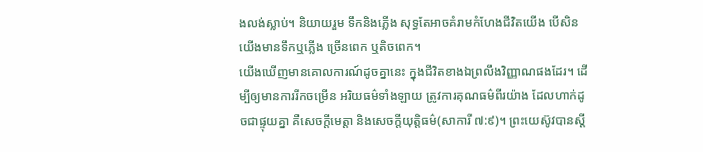ងលង់ស្លាប់។ និយាយរួម ទឹកនិងភ្លើង សុទ្ធតែអាចគំរាមកំហែងជីវិតយើង បើសិនយើងមានទឹកឬភ្លើង ច្រើនពេក ឬតិចពេក។
យើងឃើញមានគោលការណ៍ដូចគ្នានេះ ក្នុងជីវិតខាងឯព្រលឹងវិញ្ញាណផងដែរ។ ដើម្បីឲ្យមានការរីកចម្រើន អរិយធម៌ទាំងឡាយ ត្រូវការគុណធម៌ពីរយ៉ាង ដែលហាក់ដូចជាផ្ទុយគ្នា គឺសេចក្តីមេត្តា និងសេចក្តីយុត្តិធម៌(សាការី ៧:៩)។ ព្រះយេស៊ូវបានស្តី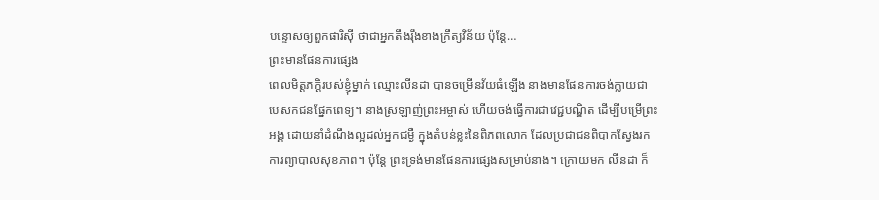បន្ទោសឲ្យពួកផារិស៊ី ថាជាអ្នកតឹងរ៉ឹងខាងក្រឹត្យវិន័យ ប៉ុន្តែ…
ព្រះមានផែនការផ្សេង
ពេលមិត្តភក្ដិរបស់ខ្ញុំម្នាក់ ឈ្មោះលីនដា បានចម្រើនវ័យធំឡើង នាងមានផែនការចង់ក្លាយជាបេសកជនផ្នែកពេទ្យ។ នាងស្រឡាញ់ព្រះអម្ចាស់ ហើយចង់ធ្វើការជាវេជ្ជបណ្ឌិត ដើម្បីបម្រើព្រះអង្គ ដោយនាំដំណឹងល្អដល់អ្នកជម្ងឺ ក្នុងតំបន់ខ្លះនៃពិភពលោក ដែលប្រជាជនពិបាកស្វែងរកការព្យាបាលសុខភាព។ ប៉ុន្តែ ព្រះទ្រង់មានផែនការផ្សេងសម្រាប់នាង។ ក្រោយមក លីនដា ក៏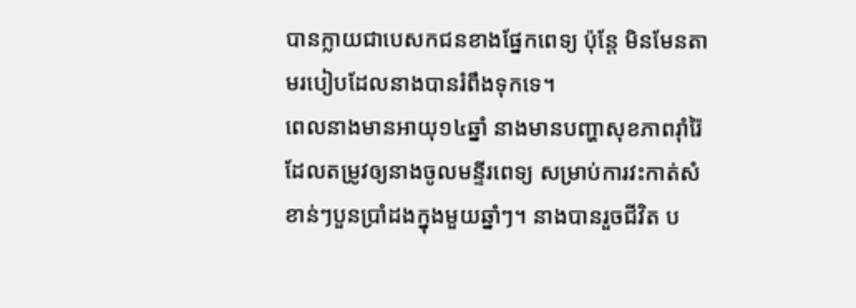បានក្លាយជាបេសកជនខាងផ្នែកពេទ្យ ប៉ុន្តែ មិនមែនតាមរបៀបដែលនាងបានរំពឹងទុកទេ។
ពេលនាងមានអាយុ១៤ឆ្នាំ នាងមានបញ្ហាសុខភាពរ៉ាំរ៉ៃ ដែលតម្រូវឲ្យនាងចូលមន្ទីរពេទ្យ សម្រាប់ការវះកាត់សំខាន់ៗបួនប្រាំដងក្នុងមួយឆ្នាំៗ។ នាងបានរួចជីវិត ប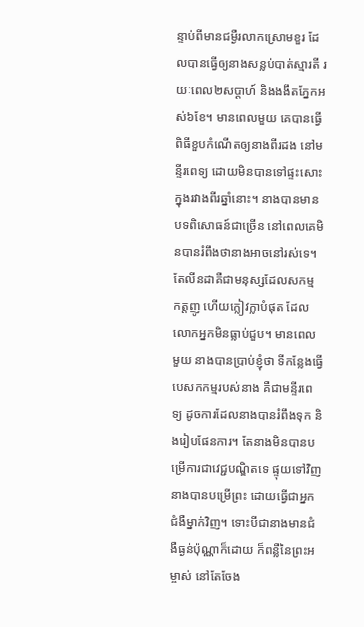ន្ទាប់ពីមានជម្ងឺរលាកស្រោមខួរ ដែលបានធ្វើឲ្យនាងសន្លប់បាត់ស្មារតី រយៈពេល២សប្ដាហ៍ និងងងឹតភ្នែកអស់៦ខែ។ មានពេលមួយ គេបានធ្វើពិធីខួបកំណើតឲ្យនាងពីរដង នៅមន្ទីរពេទ្យ ដោយមិនបានទៅផ្ទះសោះក្នុងរវាងពីរឆ្នាំនោះ។ នាងបានមានបទពិសោធន៍ជាច្រើន នៅពេលគេមិនបានរំពឹងថានាងអាចនៅរស់ទេ។ តែលីនដាគឺជាមនុស្សដែលសកម្ម កត្តញូ ហើយក្លៀវក្លាបំផុត ដែលលោកអ្នកមិនធ្លាប់ជួប។ មានពេលមួយ នាងបានប្រាប់ខ្ញុំថា ទីកន្លែងធ្វើបេសកកម្មរបស់នាង គឺជាមន្ទីរពេទ្យ ដូចការដែលនាងបានរំពឹងទុក និងរៀបផែនការ។ តែនាងមិនបានបម្រើការជាវេជ្ជបណ្ឌិតទេ ផ្ទុយទៅវិញ នាងបានបម្រើព្រះ ដោយធ្វើជាអ្នកជំងឺម្នាក់វិញ។ ទោះបីជានាងមានជំងឺធ្ងន់ប៉ុណ្ណាក៏ដោយ ក៏ពន្លឺនៃព្រះអម្ចាស់ នៅតែចែង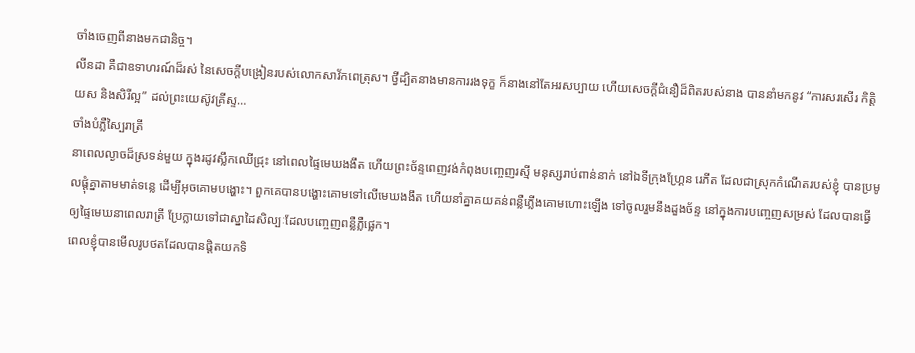ចាំងចេញពីនាងមកជានិច្ច។
លីនដា គឺជាឧទាហរណ៍ដ៏រស់ នៃសេចក្តីបង្រៀនរបស់លោកសាវ័កពេត្រុស។ ថ្វីដ្បិតនាងមានការរងទុក្ខ ក៏នាងនៅតែអរសប្បាយ ហើយសេចក្តីជំនឿដ៏ពិតរបស់នាង បាននាំមកនូវ “ការសរសើរ កិត្តិយស និងសិរីល្អ” ដល់ព្រះយេស៊ូវគ្រីស្ទ…
ចាំងបំភ្លឺស្បៃរាត្រី
នាពេលល្ងាចដ៏ស្រទន់មួយ ក្នុងរដូវស្លឹកឈើជ្រុះ នៅពេលផ្ទៃមេឃងងឹត ហើយព្រះច័ន្ទពេញវង់កំពុងបញ្ចេញរស្មី មនុស្សរាប់ពាន់នាក់ នៅឯទីក្រុងហ្គ្រែន រេភីត ដែលជាស្រុកកំណើតរបស់ខ្ញុំ បានប្រមូលផ្ដុំគ្នាតាមមាត់ទន្លេ ដើម្បីអុចគោមបង្ហោះ។ ពួកគេបានបង្ហោះគោមទៅលើមេឃងងឹត ហើយនាំគ្នាគយគន់ពន្លឺភ្លើងគោមហោះឡើង ទៅចូលរួមនឹងដួងច័ន្ទ នៅក្នុងការបញ្ចេញសម្រស់ ដែលបានធ្វើឲ្យផ្ទៃមេឃនាពេលរាត្រី ប្រែក្លាយទៅជាស្នាដៃសិល្បៈដែលបញ្ចេញពន្លឺភ្លឺផ្លេក។
ពេលខ្ញុំបានមើលរូបថតដែលបានផ្តិតយកទិ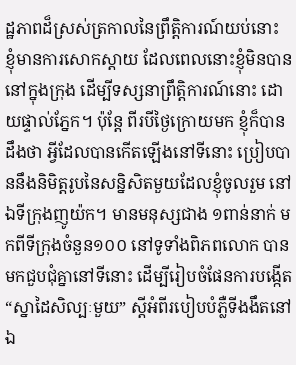ដ្ឋភាពដ៏ស្រស់ត្រកាលនៃព្រឹត្តិការណ៍យប់នោះ ខ្ញុំមានការសោកស្ដាយ ដែលពេលនោះខ្ញុំមិនបាននៅក្នុងក្រុង ដើម្បីទស្សនាព្រឹត្តិការណ៍នោះ ដោយផ្ទាល់ភ្នែក។ ប៉ុន្តែ ពីរបីថ្ងៃក្រោយមក ខ្ញុំក៏បានដឹងថា អ្វីដែលបានកើតឡើងនៅទីនោះ ប្រៀបបាននឹងនិមិត្តរូបនៃសន្និសិតមួយដែលខ្ញុំចូលរួម នៅឯទីក្រុងញូយ៉ក។ មានមនុស្សជាង ១ពាន់នាក់ មកពីទីក្រុងចំនួន១០០ នៅទូទាំងពិភពលោក បានមកជួបជុំគ្នានៅទីនោះ ដើម្បីរៀបចំផែនការបង្កើត “ស្នាដៃសិល្បៈមួយ” ស្ដីអំពីរបៀបបំភ្លឺទីងងឹតនៅឯ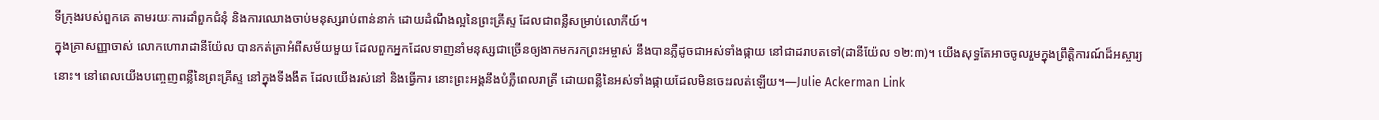ទីក្រុងរបស់ពួកគេ តាមរយៈការដាំពួកជំនុំ និងការឈោងចាប់មនុស្សរាប់ពាន់នាក់ ដោយដំណឹងល្អនៃព្រះគ្រីស្ទ ដែលជាពន្លឺសម្រាប់លោកីយ៍។
ក្នុងគ្រាសញ្ញាចាស់ លោកហោរាដានីយ៉ែល បានកត់ត្រាអំពីសម័យមួយ ដែលពួកអ្នកដែលទាញនាំមនុស្សជាច្រើនឲ្យងាកមករកព្រះអម្ចាស់ នឹងបានភ្លឺដូចជាអស់ទាំងផ្កាយ នៅជាដរាបតទៅ(ដានីយ៉ែល ១២:៣)។ យើងសុទ្ធតែអាចចូលរួមក្នុងព្រឹត្តិការណ៍ដ៏អស្ចារ្យនោះ។ នៅពេលយើងបញ្ចេញពន្លឺនៃព្រះគ្រីស្ទ នៅក្នុងទីងងឹត ដែលយើងរស់នៅ និងធ្វើការ នោះព្រះអង្គនឹងបំភ្លឺពេលរាត្រី ដោយពន្លឺនៃអស់ទាំងផ្កាយដែលមិនចេះរលត់ឡើយ។—Julie Ackerman Link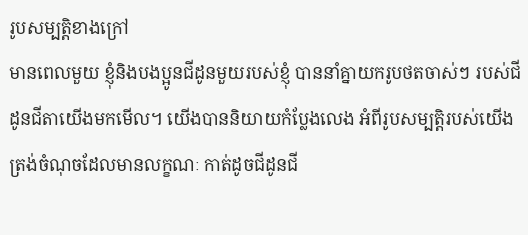រូបសម្បត្តិខាងក្រៅ
មានពេលមួយ ខ្ញុំនិងបងប្អូនជីដូនមួយរបស់ខ្ញុំ បាននាំគ្នាយករូបថតចាស់ៗ របស់ជីដូនជីតាយើងមកមើល។ យើងបាននិយាយកំប្លែងលេង អំពីរូបសម្បត្តិរបស់យើង ត្រង់ចំណុចដែលមានលក្ខណៈ កាត់ដូចជីដូនជី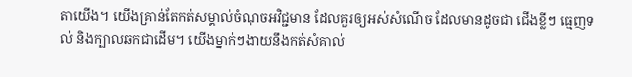តាយើង។ យើងគ្រាន់តែកត់សម្គាល់ចំណុចអវិជ្ជមាន ដែលគួរឲ្យអស់សំណើច ដែលមានដូចជា ជើងខ្លីៗ ធ្មេញទល់ និងក្បាលឆកជាដើម។ យើងម្នាក់ៗងាយនឹងកត់សំគាល់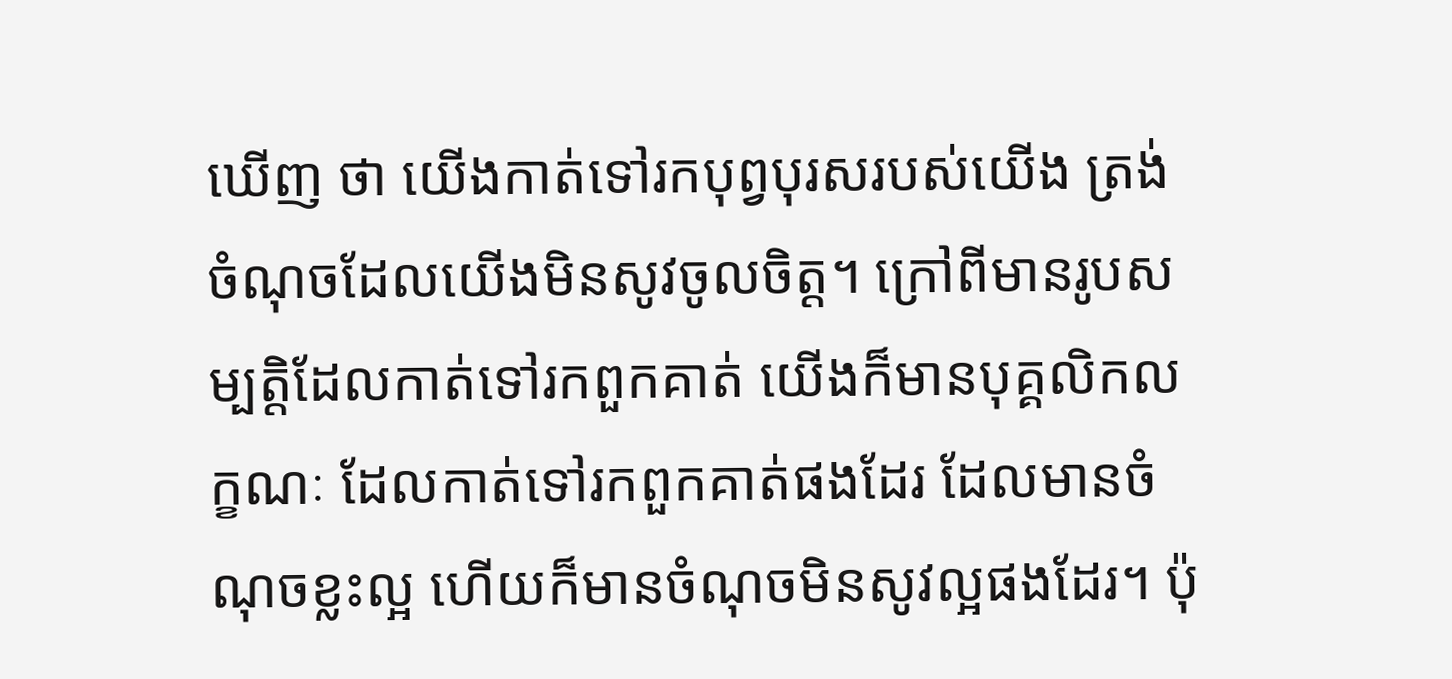ឃើញ ថា យើងកាត់ទៅរកបុព្វបុរសរបស់យើង ត្រង់ចំណុចដែលយើងមិនសូវចូលចិត្ត។ ក្រៅពីមានរូបសម្បត្តិដែលកាត់ទៅរកពួកគាត់ យើងក៏មានបុគ្គលិកលក្ខណៈ ដែលកាត់ទៅរកពួកគាត់ផងដែរ ដែលមានចំណុចខ្លះល្អ ហើយក៏មានចំណុចមិនសូវល្អផងដែរ។ ប៉ុ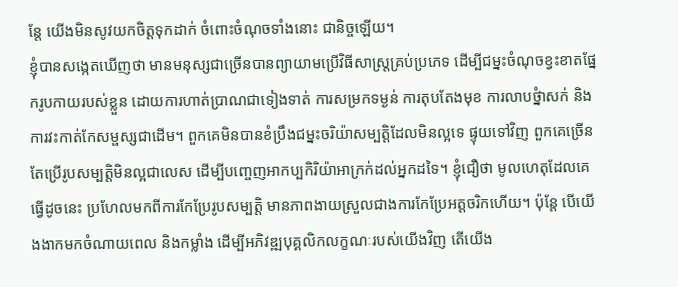ន្តែ យើងមិនសូវយកចិត្តទុកដាក់ ចំពោះចំណុចទាំងនោះ ជានិច្ចឡើយ។
ខ្ញុំបានសង្កេតឃើញថា មានមនុស្សជាច្រើនបានព្យាយាមប្រើវិធីសាស្រ្តគ្រប់ប្រភេទ ដើម្បីជម្នះចំណុចខ្វះខាតផ្នែករូបកាយរបស់ខ្លួន ដោយការហាត់ប្រាណជាទៀងទាត់ ការសម្រកទម្ងន់ ការតុបតែងមុខ ការលាបថ្នំាសក់ និងការវះកាត់កែសម្ផស្សជាដើម។ ពួកគេមិនបានខំប្រឹងជម្នះចរិយ៉ាសម្បត្តិដែលមិនល្អទេ ផ្ទុយទៅវិញ ពួកគេច្រើនតែប្រើរូបសម្បត្តិមិនល្អជាលេស ដើម្បីបញ្ចេញអាកប្បកិរិយ៉ាអាក្រក់ដល់អ្នកដទៃ។ ខ្ញុំជឿថា មូលហេតុដែលគេធ្វើដូចនេះ ប្រហែលមកពីការកែប្រែរូបសម្បត្តិ មានភាពងាយស្រួលជាងការកែប្រែអត្តចរិកហើយ។ ប៉ុន្តែ បើយើងងាកមកចំណាយពេល និងកម្លាំង ដើម្បីអភិវឌ្ឍបុគ្គលិកលក្ខណៈរបស់យើងវិញ តើយើង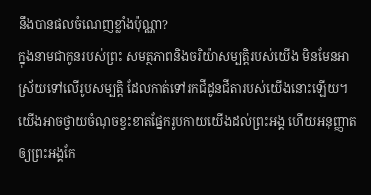នឹងបានផលចំណេញខ្លាំងប៉ុណ្ណា?
ក្នុងនាមជាកូនរបស់ព្រះ សមត្ថភាពនិងចរិយ៉ាសម្បត្តិរបស់យើង មិនមែនអាស្រ័យទៅលើរូបសម្បត្តិ ដែលកាត់ទៅរកជីដូនជីតារបស់យើងនោះឡើយ។ យើងអាចថ្វាយចំណុចខ្វះខាតផ្នែករូបកាយយើងដល់ព្រះអង្គ ហើយអនុញ្ញាតឲ្យព្រះអង្គកែ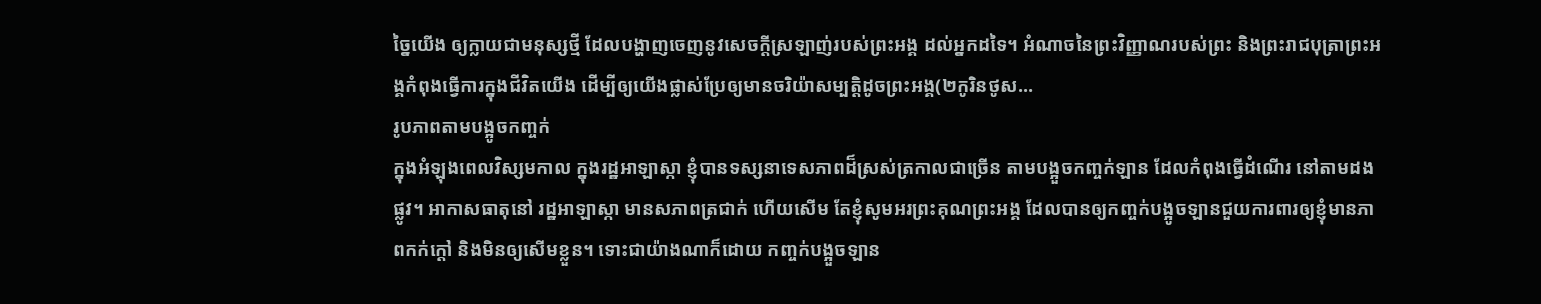ច្នៃយើង ឲ្យក្លាយជាមនុស្សថ្មី ដែលបង្ហាញចេញនូវសេចក្តីស្រឡាញ់របស់ព្រះអង្គ ដល់អ្នកដទៃ។ អំណាចនៃព្រះវិញ្ញាណរបស់ព្រះ និងព្រះរាជបុត្រាព្រះអង្គកំពុងធ្វើការក្នុងជីវិតយើង ដើម្បីឲ្យយើងផ្លាស់ប្រែឲ្យមានចរិយ៉ាសម្បត្តិដូចព្រះអង្គ(២កូរិនថូស…
រូបភាពតាមបង្អូចកញ្ចក់
ក្នុងអំឡុងពេលវិស្សមកាល ក្នុងរដ្ឋអាឡាស្កា ខ្ញុំបានទស្សនាទេសភាពដ៏ស្រស់ត្រកាលជាច្រើន តាមបង្អួចកញ្ចក់ឡាន ដែលកំពុងធ្វើដំណើរ នៅតាមដងផ្លូវ។ អាកាសធាតុនៅ រដ្ឋអាឡាស្កា មានសភាពត្រជាក់ ហើយសើម តែខ្ញុំសូមអរព្រះគុណព្រះអង្គ ដែលបានឲ្យកញ្ចក់បង្អូចឡានជួយការពារឲ្យខ្ញុំមានភាពកក់ក្តៅ និងមិនឲ្យសើមខ្លួន។ ទោះជាយ៉ាងណាក៏ដោយ កញ្ចក់បង្អួចឡាន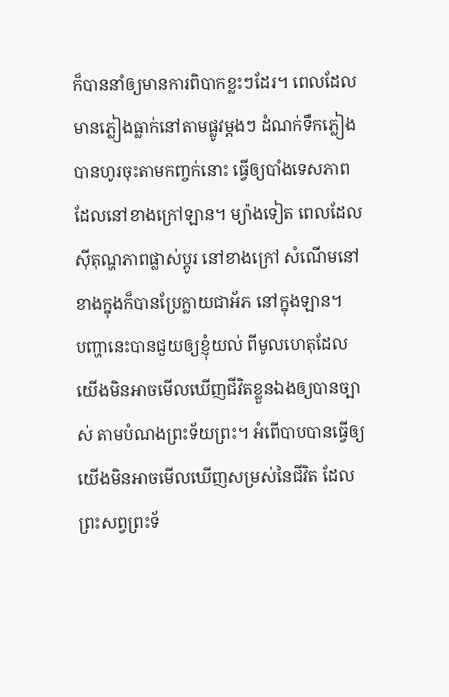ក៏បាននាំឲ្យមានការពិបាកខ្លះៗដែរ។ ពេលដែលមានភ្លៀងធ្លាក់នៅតាមផ្លូវម្តងៗ ដំណក់ទឹកភ្លៀងបានហូរចុះតាមកញ្ចក់នោះ ធ្វើឲ្យបាំងទេសភាពដែលនៅខាងក្រៅឡាន។ ម្យ៉ាងទៀត ពេលដែលស៊ីតុណ្ហភាពផ្លាស់ប្តូរ នៅខាងក្រៅ សំណើមនៅខាងក្នុងក៏បានប្រែក្លាយជាអ័ភ នៅក្នុងឡាន។
បញ្ហានេះបានជួយឲ្យខ្ញុំយល់ ពីមូលហេតុដែលយើងមិនអាចមើលឃើញជីវិតខ្លួនឯងឲ្យបានច្បាស់ តាមបំណងព្រះទ័យព្រះ។ អំពើបាបបានធ្វើឲ្យយើងមិនអាចមើលឃើញសម្រស់នៃជីវិត ដែលព្រះសព្វព្រះទ័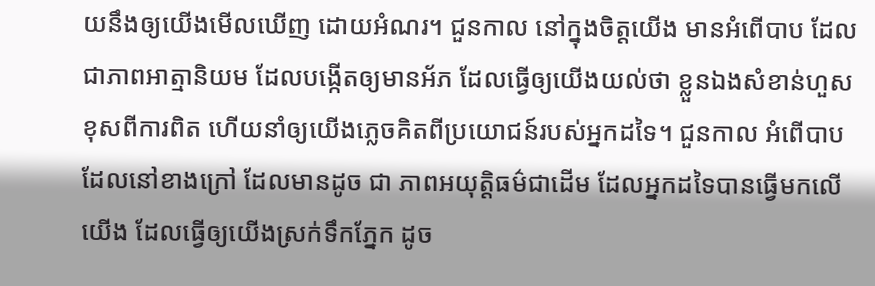យនឹងឲ្យយើងមើលឃើញ ដោយអំណរ។ ជួនកាល នៅក្នុងចិត្តយើង មានអំពើបាប ដែលជាភាពអាត្មានិយម ដែលបង្កើតឲ្យមានអ័ភ ដែលធ្វើឲ្យយើងយល់ថា ខ្លួនឯងសំខាន់ហួស ខុសពីការពិត ហើយនាំឲ្យយើងភ្លេចគិតពីប្រយោជន៍របស់អ្នកដទៃ។ ជួនកាល អំពើបាបដែលនៅខាងក្រៅ ដែលមានដូច ជា ភាពអយុត្តិធម៌ជាដើម ដែលអ្នកដទៃបានធ្វើមកលើយើង ដែលធ្វើឲ្យយើងស្រក់ទឹកភ្នែក ដូច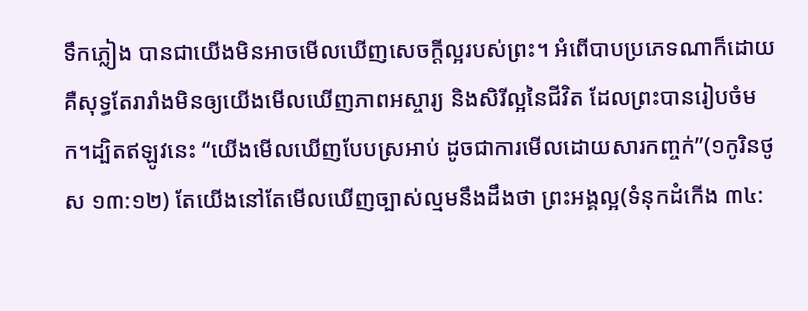ទឹកភ្លៀង បានជាយើងមិនអាចមើលឃើញសេចក្តីល្អរបស់ព្រះ។ អំពើបាបប្រភេទណាក៏ដោយ គឺសុទ្ធតែរារាំងមិនឲ្យយើងមើលឃើញភាពអស្ចារ្យ និងសិរីល្អនៃជីវិត ដែលព្រះបានរៀបចំមក។ដ្បិតឥឡូវនេះ “យើងមើលឃើញបែបស្រអាប់ ដូចជាការមើលដោយសារកញ្ចក់”(១កូរិនថូស ១៣:១២) តែយើងនៅតែមើលឃើញច្បាស់ល្មមនឹងដឹងថា ព្រះអង្គល្អ(ទំនុកដំកើង ៣៤: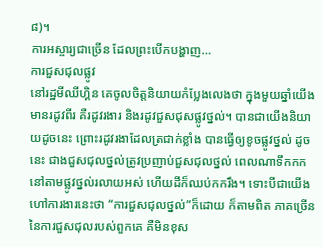៨)។
ការអស្ចារ្យជាច្រើន ដែលព្រះបើកបង្ហាញ…
ការជួសជុលផ្លូវ
នៅរដ្ឋមីឈីហ្គិន គេចូលចិត្តនិយាយកំប្លែងលេងថា ក្នុងមួយឆ្នាំយើងមានរដូវពីរ គឺរដូវរងារ និងរដូវជួសជុសផ្លូវថ្នល់។ បានជាយើងនិយាយដូចនេះ ព្រោះរដូវរងាដែលត្រជាក់ខ្លាំង បានធ្វើឲ្យខូចផ្លូវថ្នល់ ដូចនេះ ជាងជួសជុលថ្នល់ត្រូវប្រញាប់ជួសជុលថ្នល់ ពេលណាទឹកកកនៅតាមផ្លូវថ្នល់រលាយអស់ ហើយដីក៏ឈប់កករឹង។ ទោះបីជាយើងហៅការងារនេះថា “ការជួសជុលថ្នល់”ក៏ដោយ ក៏តាមពិត ភាគច្រើននៃការជួសជុលរបស់ពួកគេ គឺមិនខុស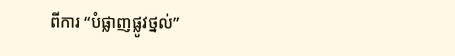ពីការ “បំផ្លាញផ្លូវថ្នល់”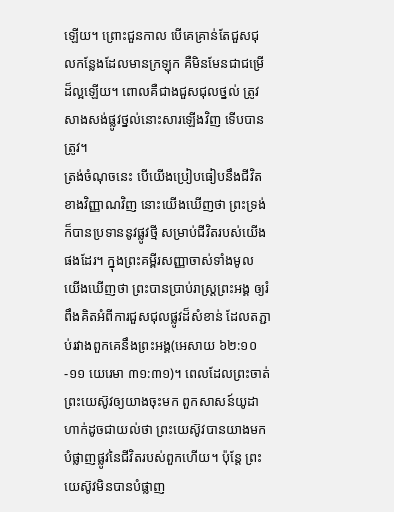ឡើយ។ ព្រោះជួនកាល បើគេគ្រាន់តែជួសជុលកន្លែងដែលមានក្រឡុក គឺមិនមែនជាជម្រើដ៏ល្អឡើយ។ ពោលគឺជាងជួសជុលថ្នល់ ត្រូវសាងសង់ផ្លូវថ្នល់នោះសារឡើងវិញ ទើបបានត្រូវ។
ត្រង់ចំណុចនេះ បើយើងប្រៀបធៀបនឹងជីវិតខាងវិញ្ញាណវិញ នោះយើងឃើញថា ព្រះទ្រង់ក៏បានប្រទាននូវផ្លូវថ្មី សម្រាប់ជីវិតរបស់យើងផងដែរ។ ក្នុងព្រះគម្ពីរសញ្ញាចាស់ទាំងមូល យើងឃើញថា ព្រះបានប្រាប់រាស្រ្តព្រះអង្គ ឲ្យរំពឹងគិតអំពីការជួសជុលផ្លូវដ៏សំខាន់ ដែលតភ្ជាប់រវាងពួកគេនឹងព្រះអង្គ(អេសាយ ៦២:១០-១១ យេរេមា ៣១:៣១)។ ពេលដែលព្រះចាត់ព្រះយេស៊ូវឲ្យយាងចុះមក ពួកសាសន៍យូដាហាក់ដូចជាយល់ថា ព្រះយេស៊ូវបានយាងមកបំផ្លាញផ្លូវនៃជីវិតរបស់ពួកហើយ។ ប៉ុន្តែ ព្រះយេស៊ូវមិនបានបំផ្លាញ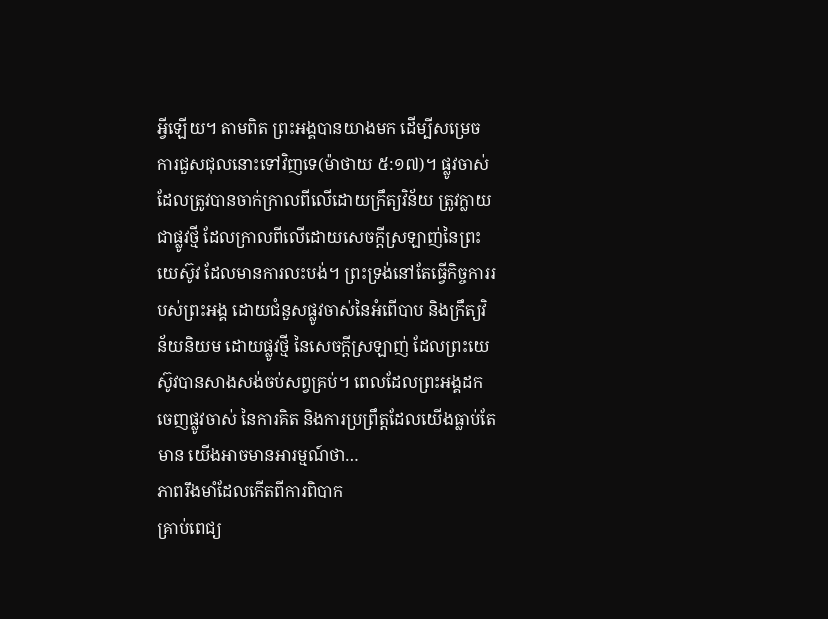អ្វីឡើយ។ តាមពិត ព្រះអង្គបានយាងមក ដើម្បីសម្រេចការជួសជុលនោះទៅវិញទេ(ម៉ាថាយ ៥:១៧)។ ផ្លូវចាស់ដែលត្រូវបានចាក់ក្រាលពីលើដោយក្រឹត្យវិន័យ ត្រូវក្លាយជាផ្លូវថ្មី ដែលក្រាលពីលើដោយសេចក្តីស្រឡាញ់នៃព្រះយេស៊ូវ ដែលមានការលះបង់។ ព្រះទ្រង់នៅតែធ្វើកិច្ចការរបស់ព្រះអង្គ ដោយជំនួសផ្លូវចាស់នៃអំពើបាប និងក្រឹត្យវិន័យនិយម ដោយផ្លូវថ្មី នៃសេចក្តីស្រឡាញ់ ដែលព្រះយេស៊ូវបានសាងសង់ចប់សព្វគ្រប់។ ពេលដែលព្រះអង្គដកចេញផ្លូវចាស់ នៃការគិត និងការប្រព្រឹត្តដែលយើងធ្លាប់តែមាន យើងអាចមានអារម្មណ៍ថា…
ភាពរឹងមាំដែលកើតពីការពិបាក
គ្រាប់ពេជ្យ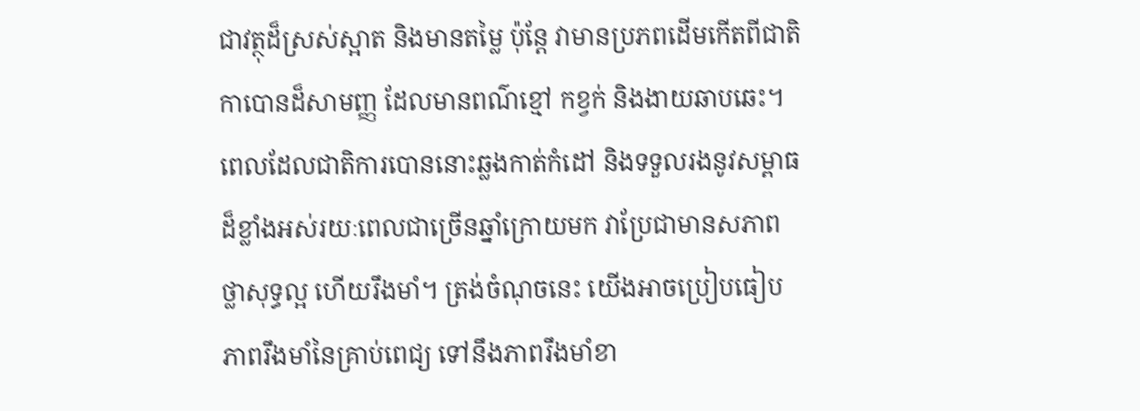ជាវត្ថុដ៏ស្រស់ស្អាត និងមានតម្លៃ ប៉ុន្តែ វាមានប្រភពដើមកើតពីជាតិកាបោនដ៏សាមញ្ញ ដែលមានពណ៌ខ្មៅ កខ្វក់ និងងាយឆាបឆេះ។ ពេលដែលជាតិការបោននោះឆ្លងកាត់កំដៅ និងទទួលរងនូវសម្ពាធដ៏ខ្លាំងអស់រយៈពេលជាច្រើនឆ្នាំក្រោយមក វាប្រែជាមានសភាពថ្លាសុទ្ធល្អ ហើយរឹងមាំ។ ត្រង់ចំណុចនេះ យើងអាចប្រៀបធៀបភាពរឹងមាំនៃគ្រាប់ពេជ្យ ទៅនឹងភាពរឹងមាំខា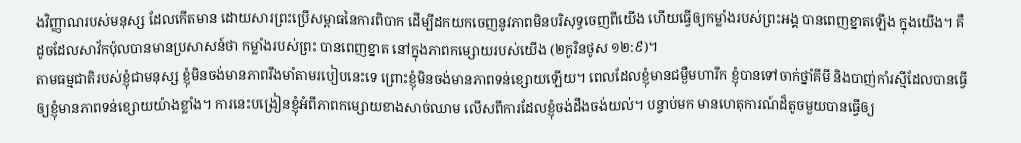ងវិញ្ញាណរបស់មនុស្ស ដែលកើតមាន ដោយសារព្រះប្រើសម្ពាធនៃការពិបាក ដើម្បីដកយកចេញនូវភាពមិនបរិសុទ្ធចេញពីយើង ហើយធ្វើឲ្យកម្លាំងរបស់ព្រះអង្គ បានពេញខ្នាតឡើង ក្នុងយើង។ គឺដូចដែលសាវ័កប៉ុលបានមានប្រសាសន៍ថា កម្លាំងរបស់ព្រះ បានពេញខ្នាត នៅក្នុងភាពកម្សោយរបស់យើង (២កូរិនថូស ១២:៩)។
តាមធម្មជាតិរបស់ខ្ញុំជាមនុស្ស ខ្ញុំមិនចង់មានភាពរឹងមាំតាមរបៀបនេះទេ ព្រោះខ្ញុំមិនចង់មានភាពទន់ខ្សោយឡើយ។ ពេលដែលខ្ញុំមានជម្ងឺមហារីក ខ្ញុំបានទៅចាក់ថ្នាំគីមី និងបាញ់កាំរស្មីដែលបានធ្វើឲ្យខ្ញុំមានភាពទន់ខ្សោយយ៉ាងខ្លាំង។ ការនេះបង្រៀនខ្ញុំអំពីភាពកម្សោយខាងសាច់ឈាម លើសពីការដែលខ្ញុំចង់ដឹងចង់យល់។ បន្ទាប់មក មានហេតុការណ៍ដ៏តូចមួយបានធ្វើឲ្យ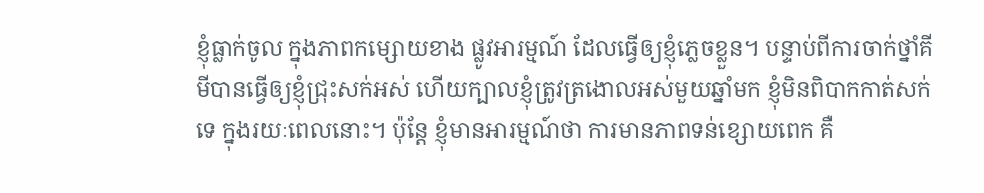ខ្ញុំធ្លាក់ចូល ក្នុងភាពកម្សោយខាង ផ្លូវអារម្មណ៍ ដែលធ្វើឲ្យខ្ញុំភ្លេចខ្លួន។ បន្ទាប់ពីការចាក់ថ្នាំគីមីបានធ្វើឲ្យខ្ញុំជ្រុះសក់អស់ ហើយក្បាលខ្ញុំត្រូវត្រងោលអស់មួយឆ្នាំមក ខ្ញុំមិនពិបាកកាត់សក់ទេ ក្នុងរយៈពេលនោះ។ ប៉ុន្តែ ខ្ញុំមានអារម្មណ៍ថា ការមានភាពទន់ខ្សោយពេក គឺ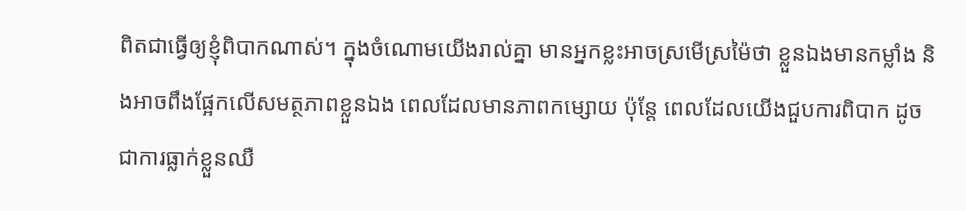ពិតជាធ្វើឲ្យខ្ញុំពិបាកណាស់។ ក្នុងចំណោមយើងរាល់គ្នា មានអ្នកខ្លះអាចស្រមើស្រម៉ៃថា ខ្លួនឯងមានកម្លាំង និងអាចពឹងផ្អែកលើសមត្ថភាពខ្លួនឯង ពេលដែលមានភាពកម្សោយ ប៉ុន្តែ ពេលដែលយើងជួបការពិបាក ដូចជាការធ្លាក់ខ្លួនឈឺ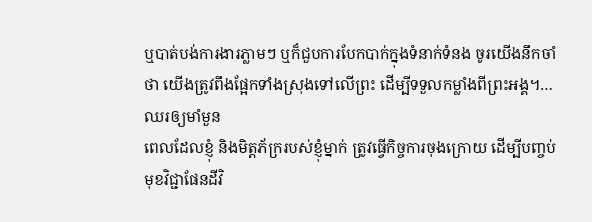ឬបាត់បង់ការងារភ្លាមៗ ឬក៏ជួបការបែកបាក់ក្នុងទំនាក់ទំនង ចូរយើងនឹកចាំថា យើងត្រូវពឹងផ្អែកទាំងស្រុងទៅលើព្រះ ដើម្បីទទួលកម្លាំងពីព្រះអង្គ។…
ឈរឲ្យមាំមួន
ពេលដែលខ្ញុំ និងមិត្តភ័ក្ររបស់ខ្ញុំម្នាក់ ត្រូវធ្វើកិច្ចការចុងក្រោយ ដើម្បីបញ្ចប់មុខវិជ្ជាផែនដីវិ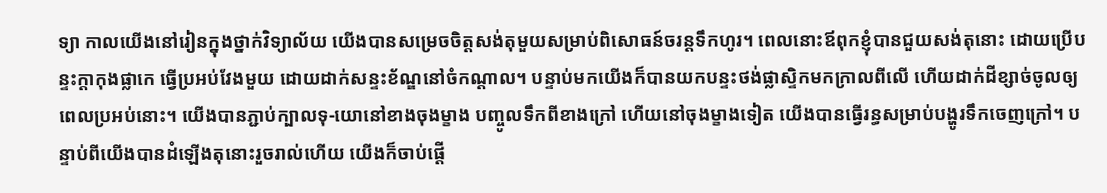ទ្យា កាលយើងនៅរៀនក្នុងថ្នាក់វិទ្យាល័យ យើងបានសម្រេចចិត្តសង់តុមួយសម្រាប់ពិសោធន៍ចរន្តទឹកហូរ។ ពេលនោះឪពុកខ្ញុំបានជួយសង់តុនោះ ដោយប្រើបន្ទះក្តាកុងផ្លាកេ ធ្វើប្រអប់វែងមួយ ដោយដាក់សន្ទះខ័ណ្ឌនៅចំកណ្តាល។ បន្ទាប់មកយើងក៏បានយកបន្ទះថង់ផ្លាស្ទិកមកក្រាលពីលើ ហើយដាក់ដីខ្សាច់ចូលឲ្យពេលប្រអប់នោះ។ យើងបានភ្ជាប់ក្បាលទុ-យោនៅខាងចុងម្ខាង បញ្ចូលទឹកពីខាងក្រៅ ហើយនៅចុងម្ខាងទៀត យើងបានធ្វើរន្ធសម្រាប់បង្ហូរទឹកចេញក្រៅ។ បន្ទាប់ពីយើងបានដំឡើងតុនោះរួចរាល់ហើយ យើងក៏ចាប់ផ្តើ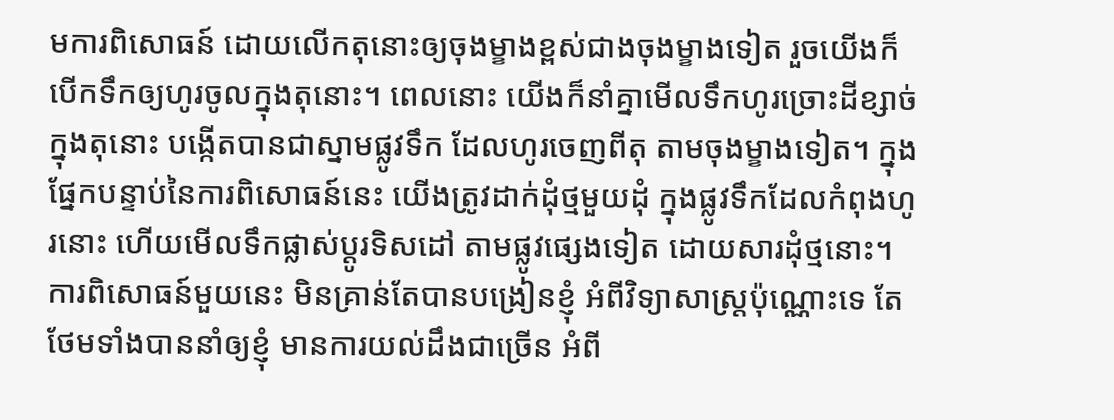មការពិសោធន៍ ដោយលើកតុនោះឲ្យចុងម្ខាងខ្ពស់ជាងចុងម្ខាងទៀត រួចយើងក៏បើកទឹកឲ្យហូរចូលក្នុងតុនោះ។ ពេលនោះ យើងក៏នាំគ្នាមើលទឹកហូរច្រោះដីខ្សាច់ក្នុងតុនោះ បង្កើតបានជាស្នាមផ្លូវទឹក ដែលហូរចេញពីតុ តាមចុងម្ខាងទៀត។ ក្នុងផ្នែកបន្ទាប់នៃការពិសោធន៍នេះ យើងត្រូវដាក់ដុំថ្មមួយដុំ ក្នុងផ្លូវទឹកដែលកំពុងហូរនោះ ហើយមើលទឹកផ្លាស់ប្តូរទិសដៅ តាមផ្លូវផ្សេងទៀត ដោយសារដុំថ្មនោះ។
ការពិសោធន៍មួយនេះ មិនគ្រាន់តែបានបង្រៀនខ្ញុំ អំពីវិទ្យាសាស្រ្តប៉ុណ្ណោះទេ តែថែមទាំងបាននាំឲ្យខ្ញុំ មានការយល់ដឹងជាច្រើន អំពី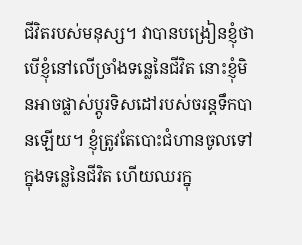ជីវិតរបស់មនុស្ស។ វាបានបង្រៀនខ្ញុំថា បើខ្ញុំនៅលើច្រាំងទន្លេនៃជីវិត នោះខ្ញុំមិនអាចផ្លាស់ប្តូរទិសដៅរបស់ចរន្តទឹកបានឡើយ។ ខ្ញុំត្រូវតែបោះជំហានចូលទៅក្នុងទន្លេនៃជីវិត ហើយឈរក្នុ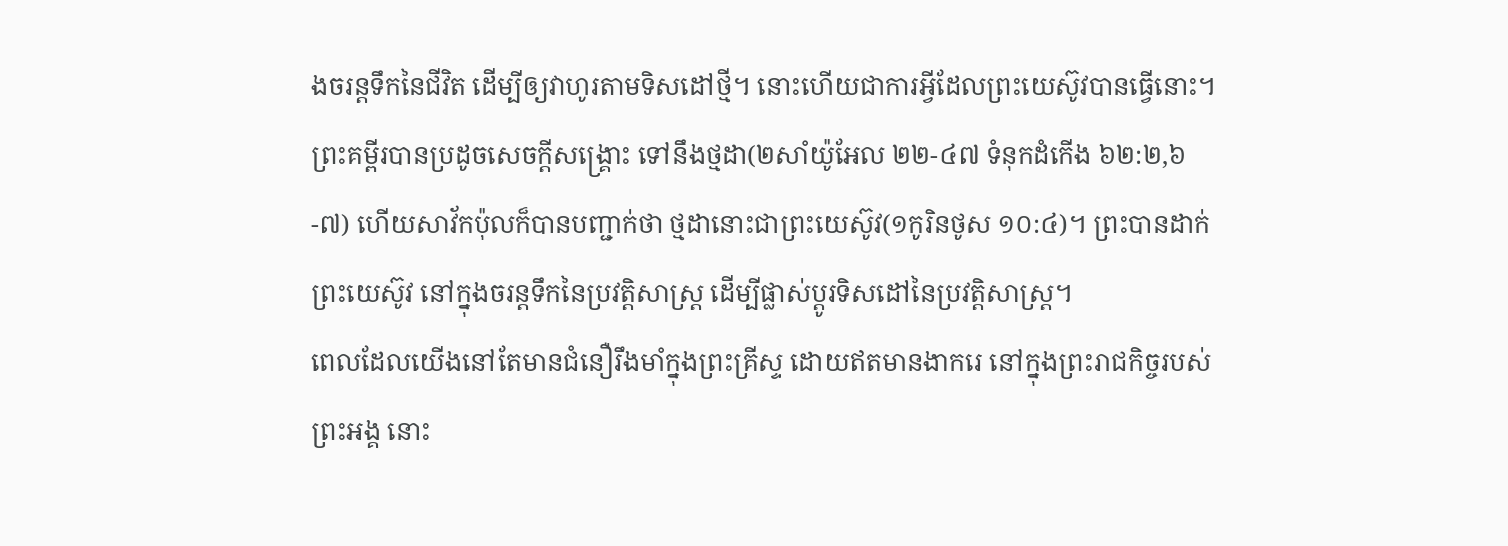ងចរន្តទឹកនៃជីវិត ដើម្បីឲ្យវាហូរតាមទិសដៅថ្មី។ នោះហើយជាការអ្វីដែលព្រះយេស៊ូវបានធ្វើនោះ។ ព្រះគម្ពីរបានប្រដូចសេចក្តីសង្រ្គោះ ទៅនឹងថ្មដា(២សាំយ៉ូអែល ២២-៤៧ ទំនុកដំកើង ៦២:២,៦-៧) ហើយសាវ័កប៉ុលក៏បានបញ្ជាក់ថា ថ្មដានោះជាព្រះយេស៊ូវ(១កូរិនថូស ១០:៤)។ ព្រះបានដាក់ព្រះយេស៊ូវ នៅក្នុងចរន្តទឹកនៃប្រវត្តិសាស្រ្ត ដើម្បីផ្លាស់ប្តូរទិសដៅនៃប្រវត្តិសាស្រ្ត។
ពេលដែលយើងនៅតែមានជំនឿរឹងមាំក្នុងព្រះគ្រីស្ទ ដោយឥតមានងាករេ នៅក្នុងព្រះរាជកិច្ចរបស់ព្រះអង្គ នោះ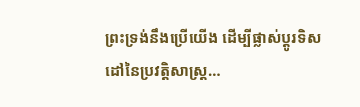ព្រះទ្រង់នឹងប្រើយើង ដើម្បីផ្លាស់ប្តូរទិសដៅនៃប្រវត្តិសាស្រ្ត…